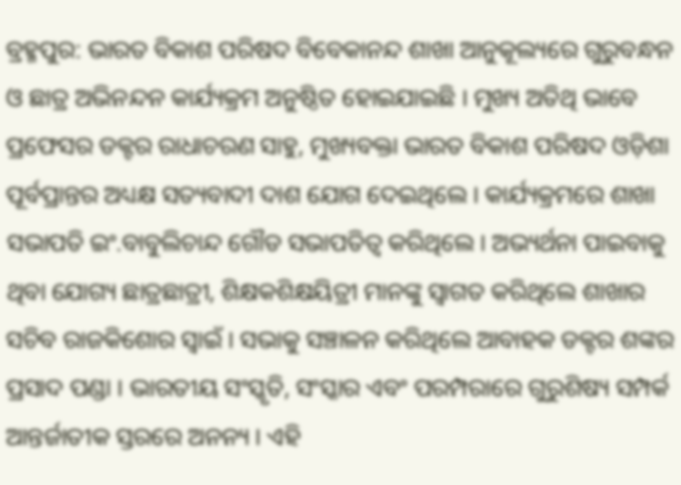ବ୍ରହ୍ମପୁର: ଭାରତ ବିକାଶ ପରିଷଦ ବିବେକାନନ୍ଦ ଶାଖା ଆନୁକୂଲ୍ୟରେ ଗୁରୁବନ୍ଧନ ଓ ଛାତ୍ର ଅଭିନନ୍ଦନ କାର୍ଯ୍ୟକ୍ରମ ଅନୁଷ୍ଠିତ ହୋଇଯାଇଛି । ମୁଖ୍ୟ ଅତିଥି ଭାବେ ପ୍ରଫେସର ଡକ୍ଟର ରାଧାଚରଣ ସାହୁ, ମୁଖ୍ୟବକ୍ତା ଭାରତ ବିକାଶ ପରିଷଦ ଓଡ଼ିଶା ପୂର୍ବପ୍ରାନ୍ତର ଅଧ୍ୟକ୍ଷ ସତ୍ୟବାଦୀ ଦାଶ ଯୋଗ ଦେଇଥିଲେ । କାର୍ଯ୍ୟକ୍ରମରେ ଶାଖା ସଭାପତି ଇଂ.ବାବୁଲିଚାନ୍ଦ ଗୌଡ ସଭାପତିତ୍ୱ କରିଥିଲେ । ଅଭ୍ୟର୍ଥନା ପାଇବାକୁ ଥିବା ଯୋଗ୍ୟ ଛାତ୍ରଛାତ୍ରୀ, ଶିକ୍ଷକଶିକ୍ଷୟିତ୍ରୀ ମାନଙ୍କୁ ସ୍ୱାଗତ କରିଥିଲେ ଶାଖାର ସଚିବ ରାଜକିଶୋର ସ୍ୱାଇଁ । ସଭାକୁ ସଞ୍ଚାଳନ କରିଥିଲେ ଆବାହକ ଡକ୍ଟର ଶଙ୍କର ପ୍ରସାଦ ପଣ୍ଡା । ଭାରତୀୟ ସଂସ୍କୃତି, ସଂସ୍କାର ଏବଂ ପରମ୍ପରାରେ ଗୁରୁଶିଷ୍ୟ ସମ୍ପର୍କ ଆନ୍ତର୍ଜାତୀକ ସ୍ତରରେ ଅନନ୍ୟ । ଏହି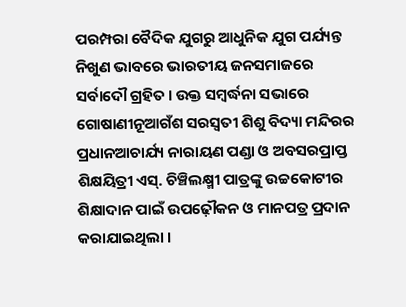ପରମ୍ପରା ବୈଦିକ ଯୁଗରୁ ଆଧୁନିକ ଯୁଗ ପର୍ଯ୍ୟନ୍ତ ନିଖୁଣ ଭାବରେ ଭାରତୀୟ ଜନସମାଜରେ ସର୍ବାଦୌ ଗ୍ରହିତ । ଉକ୍ତ ସମ୍ବର୍ଦ୍ଧନା ସଭାରେ ଗୋଷାଣୀନୂଆଗଁଶ ସରସ୍ୱତୀ ଶିଶୁ ବିଦ୍ୟା ମନ୍ଦିରର ପ୍ରଧାନଆଚାର୍ଯ୍ୟ ନାରାୟଣ ପଣ୍ଡା ଓ ଅବସରପ୍ରାପ୍ତ ଶିକ୍ଷୟିତ୍ରୀ ଏସ୍. ଚିଞ୍ଚିଲକ୍ଷ୍ମୀ ପାତ୍ରଙ୍କୁ ଉଚ୍ଚକୋଟୀର ଶିକ୍ଷାଦାନ ପାଇଁ ଉପଢ଼ୌକନ ଓ ମାନପତ୍ର ପ୍ରଦାନ କରାଯାଇଥିଲା ।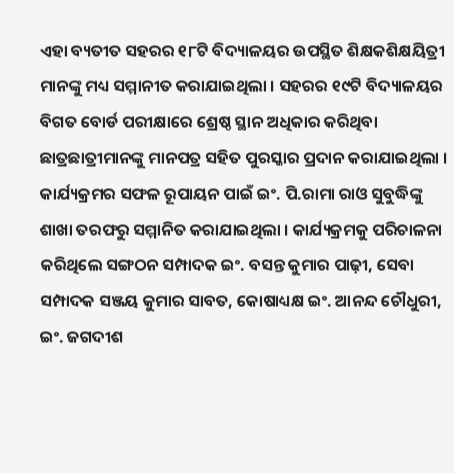ଏହା ବ୍ୟତୀତ ସହରର ୧୮ଟି ବିଦ୍ୟାଳୟର ଉପସ୍ଥିତ ଶିକ୍ଷକଶିକ୍ଷୟିତ୍ରୀ ମାନଙ୍କୁ ମଧ୍ୟ ସମ୍ମାନୀତ କରାଯାଇଥିଲା । ସହରର ୧୯ଟି ବିଦ୍ୟାଳୟର ବିଗତ ବୋର୍ଡ ପରୀକ୍ଷାରେ ଶ୍ରେଷ୍ଠ ସ୍ଥାନ ଅଧିକାର କରିଥିବା ଛାତ୍ରଛାତ୍ରୀମାନଙ୍କୁ ମାନପତ୍ର ସହିତ ପୁରସ୍କାର ପ୍ରଦାନ କରାଯାଇଥିଲା । କାର୍ଯ୍ୟକ୍ରମର ସଫଳ ରୂପାୟନ ପାଇଁ ଇଂ. ପି.ରାମା ରାଓ ସୁବୁଦ୍ଧିଙ୍କୁ ଶାଖା ତରଫରୁ ସମ୍ମାନିତ କରାଯାଇଥିଲା । କାର୍ଯ୍ୟକ୍ରମକୁ ପରିଚାଳନା କରିଥିଲେ ସଙ୍ଗଠନ ସମ୍ପାଦକ ଇଂ. ବସନ୍ତ କୁମାର ପାଢ଼ୀ, ସେବା ସମ୍ପାଦକ ସଞ୍ଜୟ କୁମାର ସାବତ, କୋଷାଧ୍ୟକ୍ଷ ଇଂ. ଆନନ୍ଦ ଚୌଧୁରୀ, ଇଂ. ଜଗଦୀଶ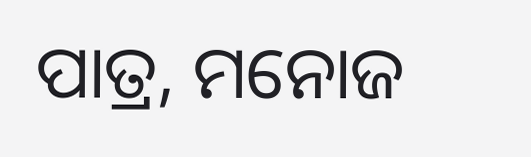ପାତ୍ର, ମନୋଜ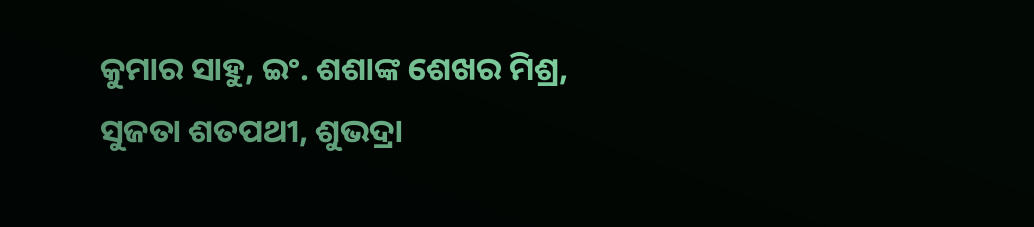କୁମାର ସାହୁ, ଇଂ. ଶଶାଙ୍କ ଶେଖର ମିଶ୍ର, ସୁଜତା ଶତପଥୀ, ଶୁଭଦ୍ରା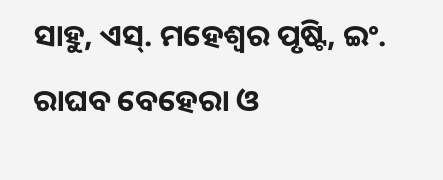ସାହୁ, ଏସ୍. ମହେଶ୍ୱର ପୃଷ୍ଟି, ଇଂ. ରାଘବ ବେହେରା ଓ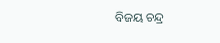ବିଜୟ ଚନ୍ଦ୍ର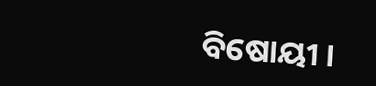ବିଷୋୟୀ ।